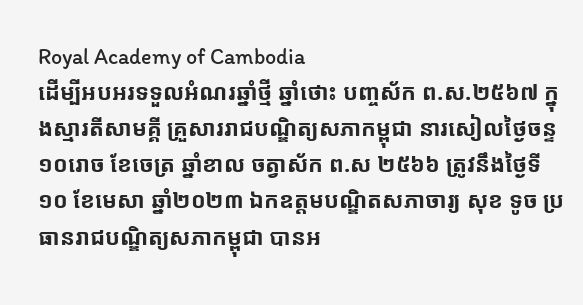Royal Academy of Cambodia
ដើម្បីអបអរទទួលអំណរឆ្នាំថ្មី ឆ្នាំថោះ បញ្ចស័ក ព.ស.២៥៦៧ ក្នុងស្មារតីសាមគ្គី គ្រួសាររាជបណ្ឌិត្យសភាកម្ពុជា នារសៀលថ្ងៃចន្ទ ១០រោច ខែចេត្រ ឆ្នាំខាល ចត្វាស័ក ព.ស ២៥៦៦ ត្រូវនឹងថ្ងៃទី១០ ខែមេសា ឆ្នាំ២០២៣ ឯកឧត្តមបណ្ឌិតសភាចារ្យ សុខ ទូច ប្រធានរាជបណ្ឌិត្យសភាកម្ពុជា បានអ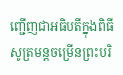ញ្ជើញជាអធិបតីក្នុងពិធីសូត្រមន្តចម្រើនព្រះបរិ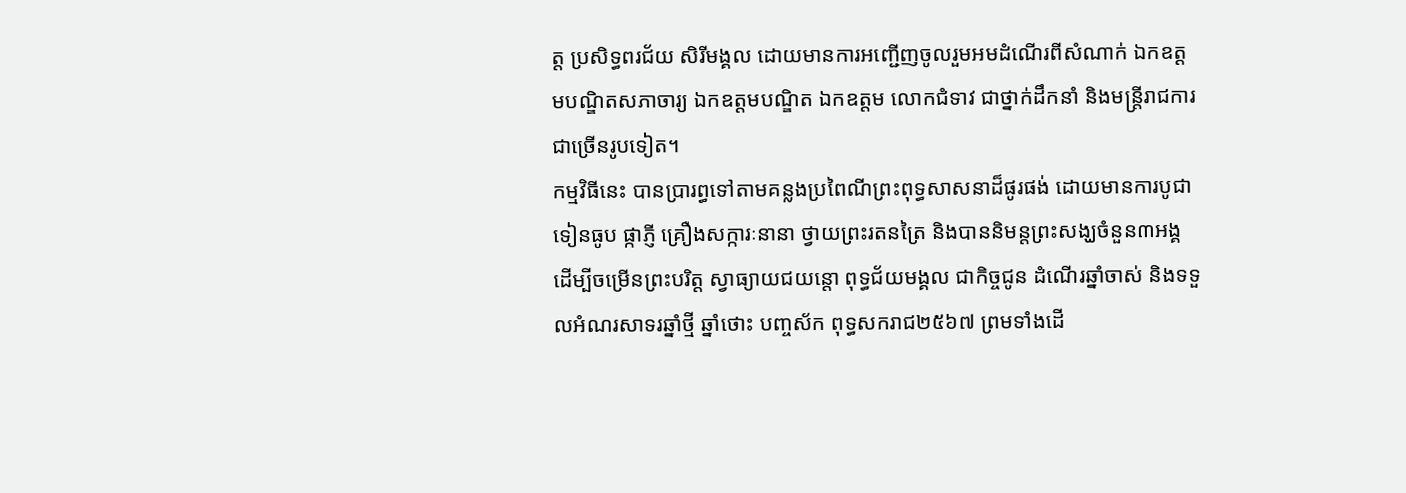ត្ត ប្រសិទ្ធពរជ័យ សិរីមង្គល ដោយមានការអញ្ជើញចូលរួមអមដំណើរពីសំណាក់ ឯកឧត្តមបណ្ឌិតសភាចារ្យ ឯកឧត្តមបណ្ឌិត ឯកឧត្តម លោកជំទាវ ជាថ្នាក់ដឹកនាំ និងមន្ត្រីរាជការ ជាច្រើនរូបទៀត។
កម្មវិធីនេះ បានប្រារព្ធទៅតាមគន្លងប្រពៃណីព្រះពុទ្ធសាសនាដ៏ផូរផង់ ដោយមានការបូជាទៀនធូប ផ្កាភ្ញី គ្រឿងសក្ការៈនានា ថ្វាយព្រះរតនត្រៃ និងបាននិមន្តព្រះសង្ឃចំនួន៣អង្គ ដើម្បីចម្រើនព្រះបរិត្ត ស្វាធ្យាយជយន្តោ ពុទ្ធជ័យមង្គល ជាកិច្ចជូន ដំណើរឆ្នាំចាស់ និងទទួលអំណរសាទរឆ្នាំថ្មី ឆ្នាំថោះ បញ្ចស័ក ពុទ្ធសករាជ២៥៦៧ ព្រមទាំងដើ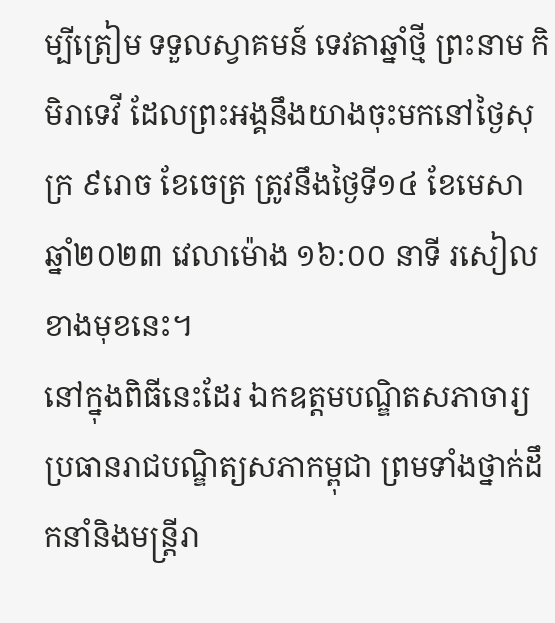ម្បីត្រៀម ទទួលស្វាគមន៍ ទេវតាឆ្នាំថ្មី ព្រះនាម កិមិរាទេវី ដែលព្រះអង្គនឹងយាងចុះមកនៅថ្ងៃសុក្រ ៩រោច ខែចេត្រ ត្រូវនឹងថ្ងៃទី១៤ ខែមេសា ឆ្នាំ២០២៣ វេលាម៉ោង ១៦:០០ នាទី រសៀលខាងមុខនេះ។
នៅក្នុងពិធីនេះដែរ ឯកឧត្តមបណ្ឌិតសភាចារ្យប្រធានរាជបណ្ឌិត្យសភាកម្ពុជា ព្រមទាំងថ្នាក់ដឹកនាំនិងមន្ត្រីរា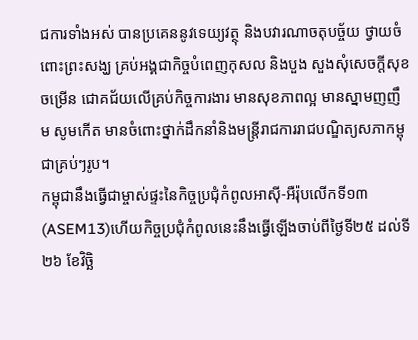ជការទាំងអស់ បានប្រគេននូវទេយ្យវត្ថុ និងបវារណាចតុបច្ច័យ ថ្វាយចំពោះព្រះសង្ឃ គ្រប់អង្គជាកិច្ចបំពេញកុសល និងបួង សួងសុំសេចក្តីសុខចម្រើន ជោគជ័យលើគ្រប់កិច្ចការងារ មានសុខភាពល្អ មានស្នាមញញឹម សូមកើត មានចំពោះថ្នាក់ដឹកនាំនិងមន្ត្រីរាជការរាជបណ្ឌិត្យសភាកម្ពុជាគ្រប់ៗរូប។
កម្ពុជានឹងធ្វើជាម្ចាស់ផ្ទះនៃកិច្ចប្រជុំកំពូលអាស៊ី-អឺរ៉ុបលើកទី១៣(ASEM13)ហើយកិច្ចប្រជុំកំពូលនេះនឹងធ្វើឡើងចាប់ពីថ្ងៃទី២៥ ដល់ទី២៦ ខែវិច្ឆិ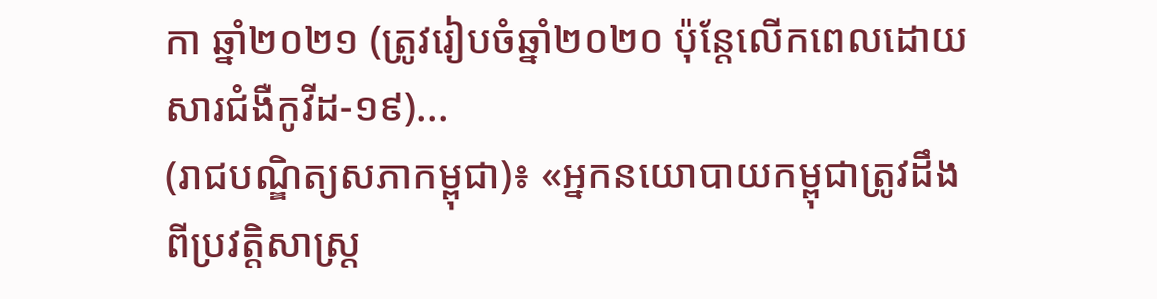កា ឆ្នាំ២០២១ (ត្រូវរៀបចំឆ្នាំ២០២០ ប៉ុន្តែលើកពេលដោយសារជំងឺកូវីដ-១៩)...
(រាជបណ្ឌិត្យសភាកម្ពុជា)៖ «អ្នកនយោបាយកម្ពុជាត្រូវដឹងពីប្រវត្តិសាស្ត្រ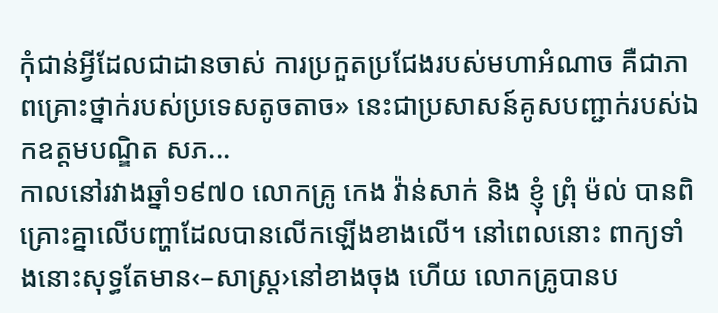កុំជាន់អ្វីដែលជាដានចាស់ ការប្រកួតប្រជែងរបស់មហាអំណាច គឺជាភាពគ្រោះថ្នាក់របស់ប្រទេសតូចតាច» នេះជាប្រសាសន៍គូសបញ្ជាក់របស់ឯកឧត្ដមបណ្ឌិត សភ...
កាលនៅរវាងឆ្នាំ១៩៧០ លោកគ្រូ កេង វ៉ាន់សាក់ និង ខ្ញុំ ព្រុំ ម៉ល់ បានពិគ្រោះគ្នាលើបញ្ហាដែលបានលើកឡើងខាងលើ។ នៅពេលនោះ ពាក្យទាំងនោះសុទ្ធតែមាន‹–សាស្ត្រ›នៅខាងចុង ហើយ លោកគ្រូបានប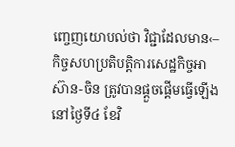ញ្ចេញយោបល់ថា វិជ្ជាដែលមាន‹–
កិច្ចសហប្រតិបត្តិការសេដ្ឋកិច្ចអាស៊ាន-ចិន ត្រូវបានផ្តួចផ្តើមធ្វើឡើងនៅថ្ងៃទី៤ ខែវិ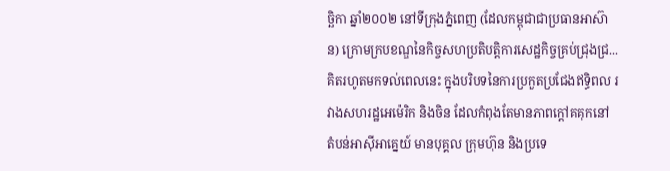ច្ឆិកា ឆ្នាំ២០០២ នៅទីក្រុងភ្នំពេញ (ដែលកម្ពុជាជាប្រធានអាស៊ាន) ក្រោមក្របខណ្ឌនៃកិច្ចសហប្រតិបត្តិការសេដ្ឋកិច្ចគ្រប់ជ្រុងជ្រ...
គិតរហូតមកទល់ពេលនេះ ក្នុងបរិបទនៃការប្រកួតប្រជែងឥទ្ធិពល រវាងសហរដ្ឋអេម៉េរិក និងចិន ដែលកំពុងតែមានភាពក្តៅគគុកនៅ តំបន់អាស៊ីអាគ្នេយ៍ មានបុគ្គល ក្រុមហ៊ុន និងប្រទេ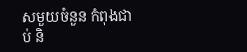សមួយចំនួន កំពុងជាប់ និ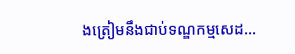ងត្រៀមនឹងជាប់ទណ្ឌកម្មសេដ...